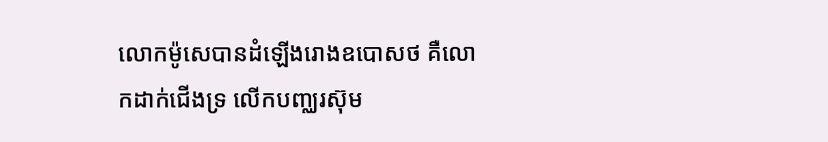លោកម៉ូសេបានដំឡើងរោងឧបោសថ គឺលោកដាក់ជើងទ្រ លើកបញ្ឈរស៊ុម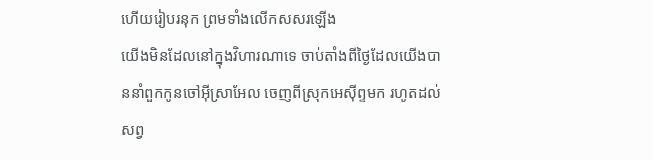ហើយរៀបរនុក ព្រមទាំងលើកសសរឡើង
យើងមិនដែលនៅក្នុងវិហារណាទេ ចាប់តាំងពីថ្ងៃដែលយើងបាននាំពួកកូនចៅអ៊ីស្រាអែល ចេញពីស្រុកអេស៊ីព្ទមក រហូតដល់សព្វ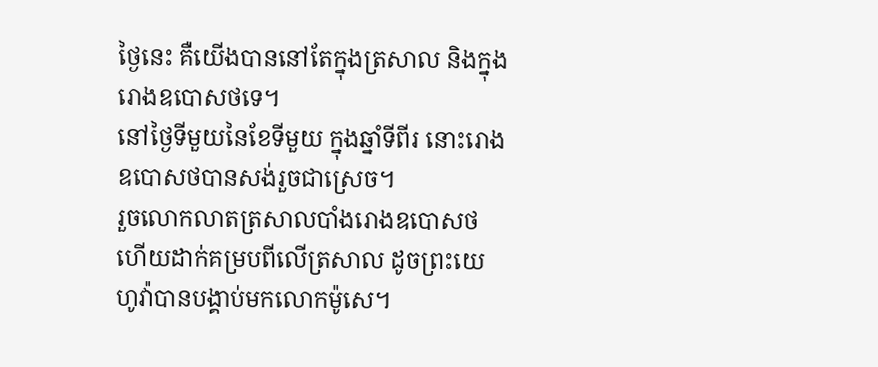ថ្ងៃនេះ គឺយើងបាននៅតែក្នុងត្រសាល និងក្នុងរោងឧបោសថទេ។
នៅថ្ងៃទីមួយនៃខែទីមួយ ក្នុងឆ្នាំទីពីរ នោះរោងឧបោសថបានសង់រួចជាស្រេច។
រួចលោកលាតត្រសាលបាំងរោងឧបោសថ ហើយដាក់គម្របពីលើត្រសាល ដូចព្រះយេហូវ៉ាបានបង្គាប់មកលោកម៉ូសេ។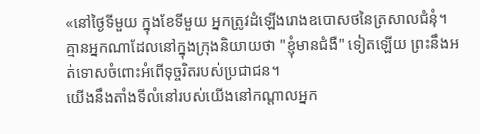«នៅថ្ងៃទីមួយ ក្នុងខែទីមួយ អ្នកត្រូវដំឡើងរោងឧបោសថនៃត្រសាលជំនុំ។
គ្មានអ្នកណាដែលនៅក្នុងក្រុងនិយាយថា "ខ្ញុំមានជំងឺ" ទៀតឡើយ ព្រះនឹងអត់ទោសចំពោះអំពើទុច្ចរិតរបស់ប្រជាជន។
យើងនឹងតាំងទីលំនៅរបស់យើងនៅកណ្ដាលអ្នក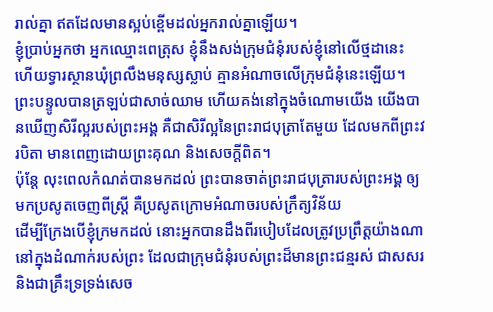រាល់គ្នា ឥតដែលមានស្អប់ខ្ពើមដល់អ្នករាល់គ្នាឡើយ។
ខ្ញុំប្រាប់អ្នកថា អ្នកឈ្មោះពេត្រុស ខ្ញុំនឹងសង់ក្រុមជំនុំរបស់ខ្ញុំនៅលើថ្មដានេះ ហើយទ្វារស្ថានឃុំព្រលឹងមនុស្សស្លាប់ គ្មានអំណាចលើក្រុមជំនុំនេះឡើយ។
ព្រះបន្ទូលបានត្រឡប់ជាសាច់ឈាម ហើយគង់នៅក្នុងចំណោមយើង យើងបានឃើញសិរីល្អរបស់ព្រះអង្គ គឺជាសិរីល្អនៃព្រះរាជបុត្រាតែមួយ ដែលមកពីព្រះវរបិតា មានពេញដោយព្រះគុណ និងសេចក្តីពិត។
ប៉ុន្ដែ លុះពេលកំណត់បានមកដល់ ព្រះបានចាត់ព្រះរាជបុត្រារបស់ព្រះអង្គ ឲ្យមកប្រសូតចេញពីស្ត្រី គឺប្រសូតក្រោមអំណាចរបស់ក្រឹត្យវិន័យ
ដើម្បីក្រែងបើខ្ញុំក្រមកដល់ នោះអ្នកបានដឹងពីរបៀបដែលត្រូវប្រព្រឹត្តយ៉ាងណា នៅក្នុងដំណាក់របស់ព្រះ ដែលជាក្រុមជំនុំរបស់ព្រះដ៏មានព្រះជន្មរស់ ជាសសរ និងជាគ្រឹះទ្រទ្រង់សេច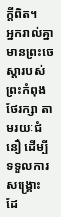ក្ដីពិត។
អ្នករាល់គ្នាមានព្រះចេស្តារបស់ព្រះកំពុងថែរក្សា តាមរយៈជំនឿ ដើម្បីទទួលការសង្គ្រោះ ដែ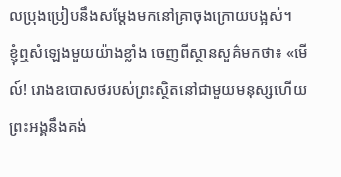លប្រុងប្រៀបនឹងសម្តែងមកនៅគ្រាចុងក្រោយបង្អស់។
ខ្ញុំឮសំឡេងមួយយ៉ាងខ្លាំង ចេញពីស្ថានសួគ៌មកថា៖ «មើល៍! រោងឧបោសថរបស់ព្រះស្ថិតនៅជាមួយមនុស្សហើយ ព្រះអង្គនឹងគង់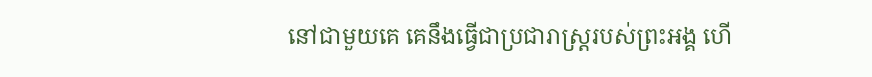នៅជាមួយគេ គេនឹងធ្វើជាប្រជារាស្ត្ររបស់ព្រះអង្គ ហើ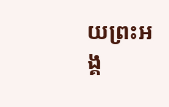យព្រះអង្គ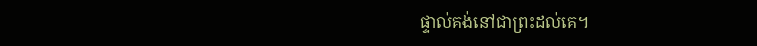ផ្ទាល់គង់នៅជាព្រះដល់គេ។